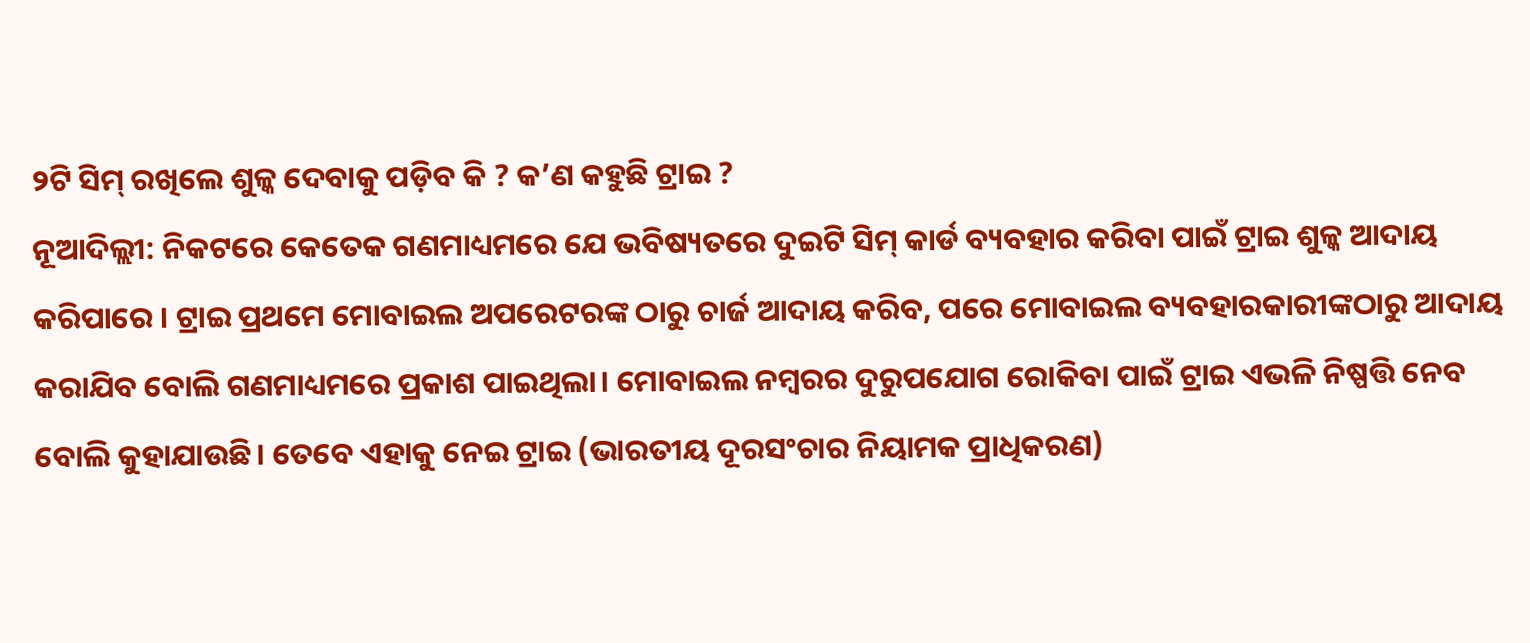୨ଟି ସିମ୍ ରଖିଲେ ଶୁଳ୍କ ଦେବାକୁ ପଡ଼ିବ କି ? କ’ଣ କହୁଛି ଟ୍ରାଇ ?
ନୂଆଦିଲ୍ଲୀ: ନିକଟରେ କେତେକ ଗଣମାଧ୍ୟମରେ ଯେ ଭବିଷ୍ୟତରେ ଦୁଇଟି ସିମ୍ କାର୍ଡ ବ୍ୟବହାର କରିବା ପାଇଁ ଟ୍ରାଇ ଶୁଳ୍କ ଆଦାୟ କରିପାରେ । ଟ୍ରାଇ ପ୍ରଥମେ ମୋବାଇଲ ଅପରେଟରଙ୍କ ଠାରୁ ଚାର୍ଜ ଆଦାୟ କରିବ, ପରେ ମୋବାଇଲ ବ୍ୟବହାରକାରୀଙ୍କଠାରୁ ଆଦାୟ କରାଯିବ ବୋଲି ଗଣମାଧ୍ୟମରେ ପ୍ରକାଶ ପାଇଥିଲା। ମୋବାଇଲ ନମ୍ବରର ଦୁରୁପଯୋଗ ରୋକିବା ପାଇଁ ଟ୍ରାଇ ଏଭଳି ନିଷ୍ପତ୍ତି ନେବ ବୋଲି କୁହାଯାଉଛି। ତେବେ ଏହାକୁ ନେଇ ଟ୍ରାଇ (ଭାରତୀୟ ଦୂରସଂଚାର ନିୟାମକ ପ୍ରାଧିକରଣ)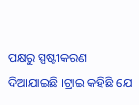ପକ୍ଷରୁ ସ୍ପଷ୍ଟୀକରଣ ଦିଆଯାଇଛି ।ଟ୍ରାଇ କହିଛି ଯେ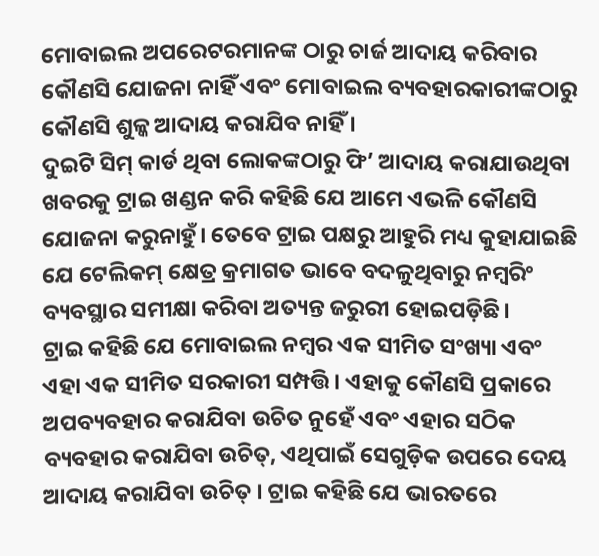ମୋବାଇଲ ଅପରେଟରମାନଙ୍କ ଠାରୁ ଚାର୍ଜ ଆଦାୟ କରିବାର କୌଣସି ଯୋଜନା ନାହିଁ ଏବଂ ମୋବାଇଲ ବ୍ୟବହାରକାରୀଙ୍କଠାରୁ କୌଣସି ଶୁଳ୍କ ଆଦାୟ କରାଯିବ ନାହିଁ ।
ଦୁଇଟି ସିମ୍ କାର୍ଡ ଥିବା ଲୋକଙ୍କଠାରୁ ଫି’ ଆଦାୟ କରାଯାଉଥିବା ଖବରକୁ ଟ୍ରାଇ ଖଣ୍ଡନ କରି କହିଛି ଯେ ଆମେ ଏଭଳି କୌଣସି ଯୋଜନା କରୁନାହୁଁ। ତେବେ ଟ୍ରାଇ ପକ୍ଷରୁ ଆହୁରି ମଧ୍ୟ କୁହାଯାଇଛି ଯେ ଟେଲିକମ୍ କ୍ଷେତ୍ର କ୍ରମାଗତ ଭାବେ ବଦଳୁଥିବାରୁ ନମ୍ବରିଂ ବ୍ୟବସ୍ଥାର ସମୀକ୍ଷା କରିବା ଅତ୍ୟନ୍ତ ଜରୁରୀ ହୋଇପଡ଼ିଛି।
ଟ୍ରାଇ କହିଛି ଯେ ମୋବାଇଲ ନମ୍ବର ଏକ ସୀମିତ ସଂଖ୍ୟା ଏବଂ ଏହା ଏକ ସୀମିତ ସରକାରୀ ସମ୍ପତ୍ତି। ଏହାକୁ କୌଣସି ପ୍ରକାରେ ଅପବ୍ୟବହାର କରାଯିବା ଉଚିତ ନୁହେଁ ଏବଂ ଏହାର ସଠିକ ବ୍ୟବହାର କରାଯିବା ଉଚିତ୍, ଏଥିପାଇଁ ସେଗୁଡ଼ିକ ଉପରେ ଦେୟ ଆଦାୟ କରାଯିବା ଉଚିତ୍ । ଟ୍ରାଇ କହିଛି ଯେ ଭାରତରେ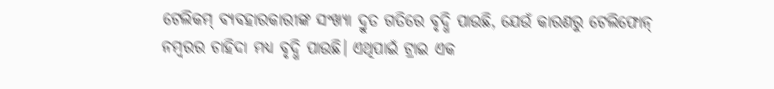ଟେଲିକମ୍ ବ୍ୟବହାରକାରୀଙ୍କ ସଂଖ୍ୟା ଦ୍ରୁତ ଗତିରେ ବୃଦ୍ଧି ପାଉଛି, ଯେଉଁ କାରଣରୁ ଟେଲିଫୋନ୍ ନମ୍ବରର ଚାହିଦା ମଧ୍ୟ ବୃଦ୍ଧି ପାଉଛି। ଏଥିପାଇଁ ଟ୍ରାଇ ଏକ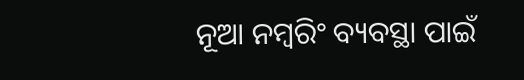ନୂଆ ନମ୍ବରିଂ ବ୍ୟବସ୍ଥା ପାଇଁ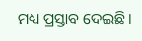ମଧ୍ୟ ପ୍ରସ୍ତାବ ଦେଇଛି।